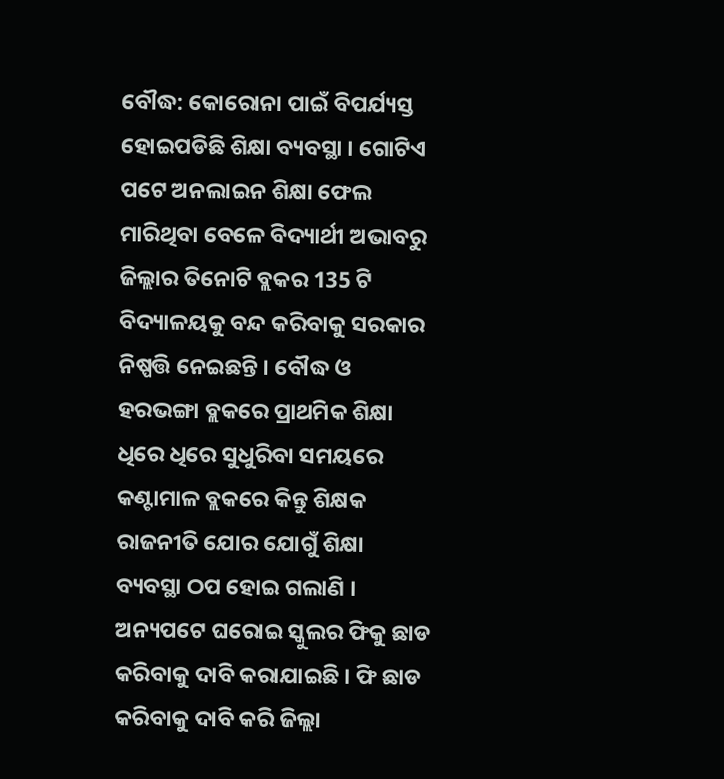ବୌଦ୍ଧ: କୋରୋନା ପାଇଁ ବିପର୍ଯ୍ୟସ୍ତ ହୋଇପଡିଛି ଶିକ୍ଷା ବ୍ୟବସ୍ଥା । ଗୋଟିଏ ପଟେ ଅନଲାଇନ ଶିକ୍ଷା ଫେଲ ମାରିଥିବା ବେଳେ ବିଦ୍ୟାର୍ଥୀ ଅଭାବରୁ ଜିଲ୍ଲାର ତିନୋଟି ବ୍ଲକର 135 ଟି ବିଦ୍ୟାଳୟକୁ ବନ୍ଦ କରିବାକୁ ସରକାର ନିଷ୍ପତ୍ତି ନେଇଛନ୍ତି । ବୌଦ୍ଧ ଓ ହରଭଙ୍ଗା ବ୍ଲକରେ ପ୍ରାଥମିକ ଶିକ୍ଷା ଧିରେ ଧିରେ ସୁଧୁରିବା ସମୟରେ କଣ୍ଟାମାଳ ବ୍ଲକରେ କିନ୍ତୁ ଶିକ୍ଷକ ରାଜନୀତି ଯୋର ଯୋଗୁଁ ଶିକ୍ଷା ବ୍ୟବସ୍ଥା ଠପ ହୋଇ ଗଲାଣି ।
ଅନ୍ୟପଟେ ଘରୋଇ ସ୍କୁଲର ଫିକୁ ଛାଡ କରିବାକୁ ଦାବି କରାଯାଇଛି । ଫି ଛାଡ କରିବାକୁ ଦାବି କରି ଜିଲ୍ଲା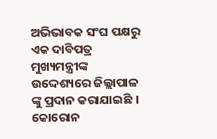ଅଭିଭାବକ ସଂଘ ପକ୍ଷରୁ ଏକ ଦାବିପତ୍ର ମୁଖ୍ୟମନ୍ତ୍ରୀଙ୍କ ଉଦ୍ଦେଶ୍ୟରେ ଜିଲ୍ଲାପାଳ ଙ୍କୁ ପ୍ରଦାନ କରାଯାଇଛି । କୋରୋନ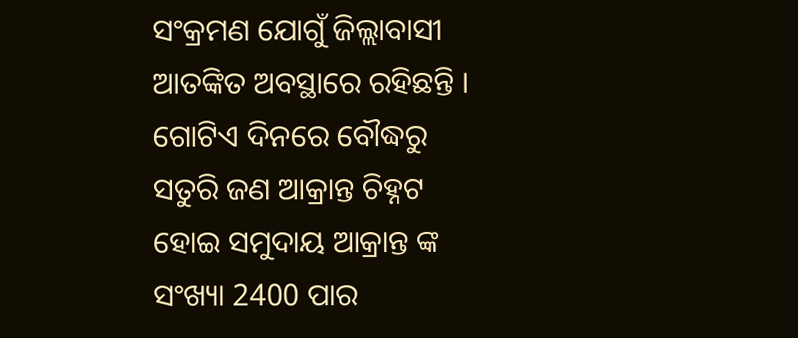ସଂକ୍ରମଣ ଯୋଗୁଁ ଜିଲ୍ଲାବାସୀ ଆତଙ୍କିତ ଅବସ୍ଥାରେ ରହିଛନ୍ତି । ଗୋଟିଏ ଦିନରେ ବୌଦ୍ଧରୁ ସତୁରି ଜଣ ଆକ୍ରାନ୍ତ ଚିହ୍ନଟ ହୋଇ ସମୁଦାୟ ଆକ୍ରାନ୍ତ ଙ୍କ ସଂଖ୍ୟା 2400 ପାର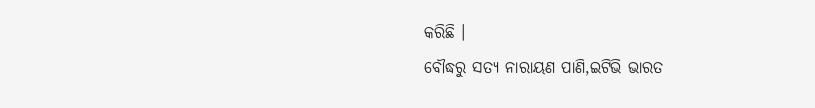କରିଛି ।
ବୌଦ୍ଧରୁ ସତ୍ୟ ନାରାୟଣ ପାଣି,ଇଟିଭି ଭାରତ